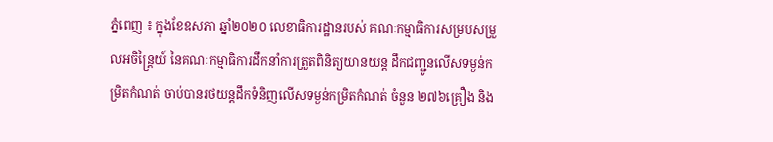ភ្នំពេញ ៖ ក្នុងខែឧសភា ឆ្នាំ២០២០ លេខាធិការដ្ឋានរបស់ គណៈកម្មាធិការសម្របសម្រួលអចិន្ត្រៃយ៍ នៃគណៈកម្មាធិការដឹកនាំការត្រួតពិនិត្យយានយន្ត ដឹកជញ្ជូនលើសទម្ងន់កម្រិតកំណត់ ចាប់បានរថយន្តដឹកទំនិញលើសទម្ងន់កម្រិតកំណត់ ចំនួន ២៧៦គ្រឿង និង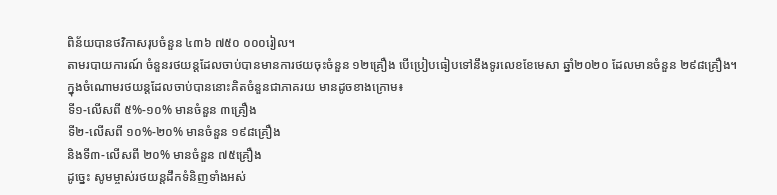ពិន័យបានថវិកាសរុបចំនួន ៤៣៦ ៧៥០ ០០០រៀល។
តាមរបាយការណ៍ ចំនួនរថយន្តដែលចាប់បានមានការថយចុះចំនួន ១២គ្រឿង បើប្រៀបធៀបទៅនឹងទូរលេខខែមេសា ឆ្នាំ២០២០ ដែលមានចំនួន ២៩៨គ្រឿង។
ក្នុងចំណោមរថយន្តដែលចាប់បាននោះគិតចំនួនជាភាគរយ មានដូចខាងក្រោម៖
ទី១-លើសពី ៥%-១០% មានចំនួន ៣គ្រឿង
ទី២-លើសពី ១០%-២០% មានចំនួន ១៩៨គ្រឿង
និងទី៣-លើសពី ២០% មានចំនួន ៧៥គ្រឿង
ដូច្នេះ សូមម្ចាស់រថយន្តដឹកទំនិញទាំងអស់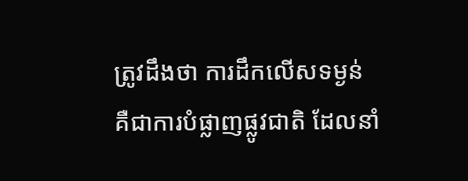ត្រូវដឹងថា ការដឹកលើសទម្ងន់ គឺជាការបំផ្លាញផ្លូវជាតិ ដែលនាំ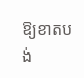ឱ្យខាតបង់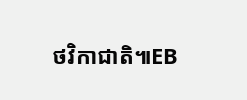ថវិកាជាតិ៕EB